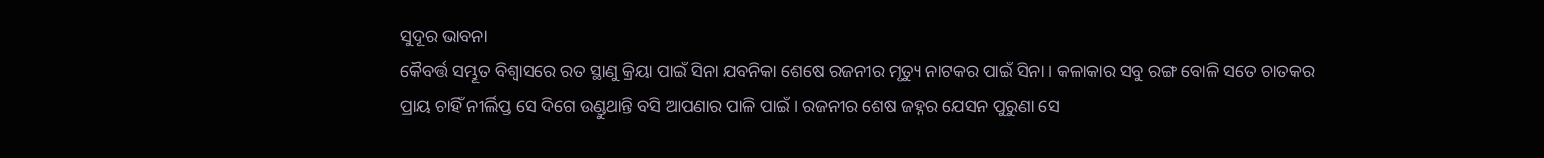ସୁଦୂର ଭାବନା
କୈବର୍ତ୍ତ ସମ୍ଭୂତ ବିଶ୍ୱାସରେ ରତ ସ୍ଥାଣୁ କ୍ରିୟା ପାଇଁ ସିନା ଯବନିକା ଶେଷେ ରଜନୀର ମୃତ୍ୟୁ ନାଟକର ପାଇଁ ସିନା । କଳାକାର ସବୁ ରଙ୍ଗ ବୋଳି ସତେ ଚାତକର ପ୍ରାୟ ଚାହିଁ ନୀର୍ଲିପ୍ତ ସେ ଦିଗେ ଉଣ୍ଡୁଥାନ୍ତି ବସି ଆପଣାର ପାଳି ପାଇଁ । ରଜନୀର ଶେଷ ଜହ୍ନର ଯେସନ ପୁରୁଣା ସେ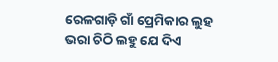ରେଳଗାଡ଼ି ଗାଁ ପ୍ରେମିକାର ଲୁହ ଭରା ଚିଠି ଲହୁ ଯେ ଦିଏ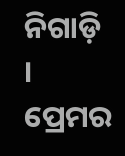ନିଗାଡ଼ି । ପ୍ରେମର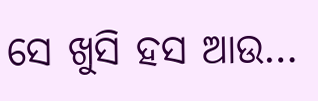ସେ ଖୁସି ହସ ଆଉ…